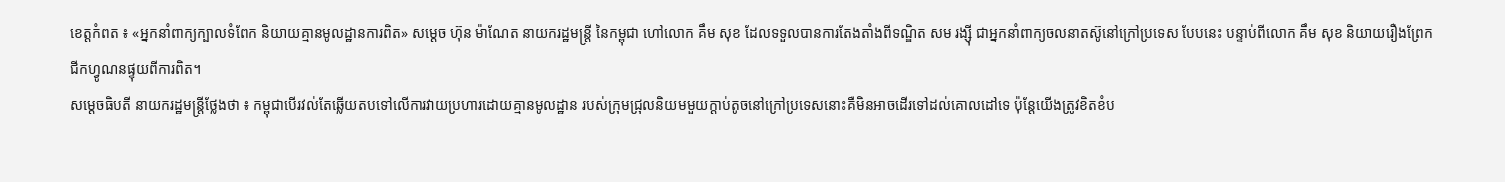ខេត្តកំពត ៖ «អ្នកនាំពាក្យក្បាលទំពែក និយាយគ្មានមូលដ្ឋានការពិត» សម្ដេច ហ៊ុន ម៉ាណែត នាយករដ្ឋមន្ត្រី នៃកម្ពុជា ហៅលោក គឹម សុខ ដែលទទួលបានការតែងតាំងពីទណ្ឌិត សម រង្ស៊ី ជាអ្នកនាំពាក្យចលនាតស៊ូនៅក្រៅប្រទេស បែបនេះ បន្ទាប់ពីលោក គឹម សុខ និយាយរឿងព្រែកជីកហ្វូណនផ្ទុយពីការពិត។
សម្ដេចធិបតី នាយករដ្ឋមន្រ្ដីថ្លែងថា ៖ កម្ពុជាបើរវល់តែឆ្លើយតបទៅលើការវាយប្រហារដោយគ្មានមូលដ្ឋាន របស់ក្រុមជ្រុលនិយមមួយក្ដាប់តូចនៅក្រៅប្រទេសនោះគឺមិនអាចដើរទៅដល់គោលដៅទេ ប៉ុន្ដែយើងត្រូវខិតខំប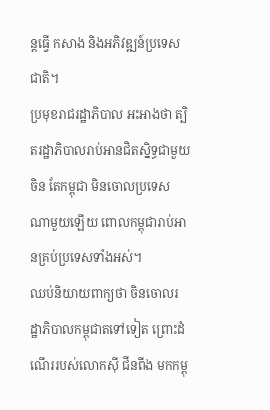ន្តធ្វើ កសាង និងអភិវឌ្ឍន៍ប្រទេសជាតិ។
ប្រមុខរាជរដ្ឋាភិបាល អះអាងថា ត្បិតរដ្ឋាភិបាលរាប់អានជិតស្និទ្ធជាមួយចិន តែកម្ពុជា មិនចោលប្រទេសណាមួយឡើយ ពោលកម្ពុជារាប់អានគ្រប់ប្រទេសទាំងអស់។
ឈប់និយាយពាក្យថា ចិនចោលរដ្ឋាភិបាលកម្ពុជាតទៅទៀត ព្រោះដំណើររបស់លោកស៊ី ជីនពីង មកកម្ពុ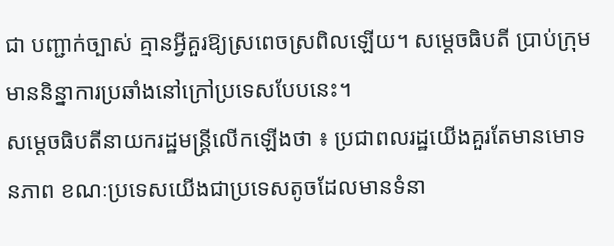ជា បញ្ជាក់ច្បាស់ គ្មានអ្វីគួរឱ្យស្រពេចស្រពិលឡើយ។ សម្ដេចធិបតី ប្រាប់ក្រុមមាននិន្នាការប្រឆាំងនៅក្រៅប្រទេសបែបនេះ។
សម្ដេចធិបតីនាយករដ្ឋមន្រ្ដីលើកឡើងថា ៖ ប្រជាពលរដ្ឋយើងគួរតែមានមោទនភាព ខណៈប្រទេសយើងជាប្រទេសតូចដែលមានទំនា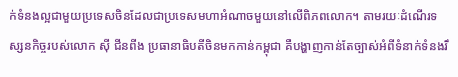ក់ទំនងល្អជាមួយប្រទេសចិនដែលជាប្រទេសមហាអំណាចមួយនៅលើពិភពលោក។ តាមរយៈដំណើរទស្សនកិច្ចរបស់លោក ស៊ី ជីនពីង ប្រធានាធិបតីចិនមកកាន់កម្ពុជា គឺបង្ហាញកាន់តែច្បាស់អំពីទំនាក់ទំនងរឹ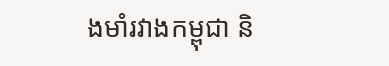ងមាំរវាងកម្ពុជា និ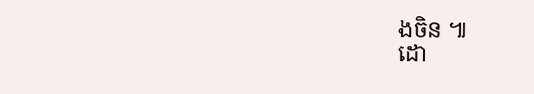ងចិន ៕
ដោ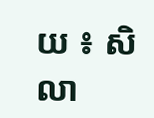យ ៖ សិលា